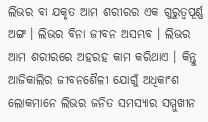ଲିଭର ବା ଯକୃତ ଆମ ଶରୀରର ଏକ ଗୁରୁତ୍ୱପୂର୍ଣ୍ଣ ଅଙ୍ଗ । ଲିଭର ବିନା ଜୀବନ ଅସମ୍ଭବ । ଲିଭର ଆମ ଶରୀରରେ ଅହରହ କାମ କରିଥାଏ । କିନ୍ତୁ ଆଜିକାଲିର ଜୀବନଶୈଳୀ ଯୋଗୁଁ ଅଧିକାଂଶ ଲୋକମାନେ ଲିଭର ଜନିତ ସମସ୍ୟାର ସମ୍ମୁଖୀନ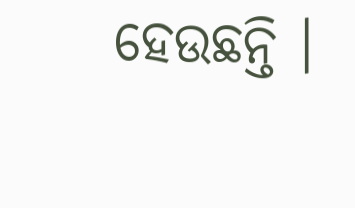ହେଉଛନ୍ତି ।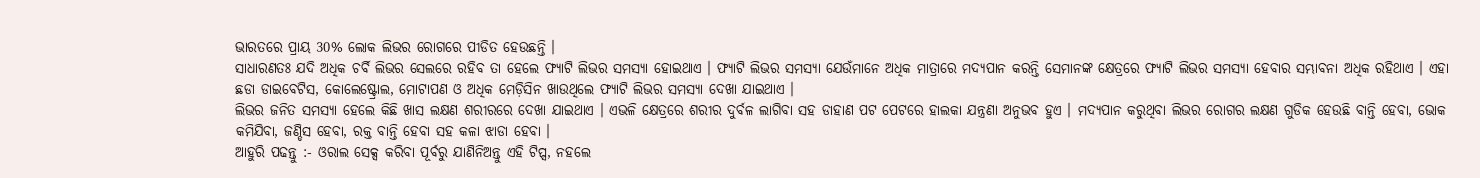ଭାରତରେ ପ୍ରାୟ 30% ଲୋକ ଲିଭର ରୋଗରେ ପୀଡିତ ହେଉଛନ୍ତି ।
ସାଧାରଣତଃ ଯଦି ଅଧିକ ଚର୍ବି ଲିଭର ସେଲରେ ରହିବ ତା ହେଲେ ଫ୍ୟାଟି ଲିଭର ସମସ୍ୟା ହୋଇଥାଏ । ଫ୍ୟାଟି ଲିଭର ସମସ୍ୟା ଯେଉଁମାନେ ଅଧିକ ମାତ୍ରାରେ ମଦ୍ୟପାନ କରନ୍ତି ସେମାନଙ୍କ କ୍ଷେତ୍ରରେ ଫ୍ୟାଟି ଲିଭର ସମସ୍ୟା ହେବାର ସମ୍ଭାବନା ଅଧିକ ରହିଥାଏ । ଏହା ଛଡା ଡାଇବେଟିସ, କୋଲେଷ୍ଟ୍ରୋଲ, ମୋଟାପଣ ଓ ଅଧିକ ମେଡ଼ିସିନ ଖାଉଥିଲେ ଫ୍ୟାଟି ଲିଭର ସମସ୍ୟା ଦେଖା ଯାଇଥାଏ ।
ଲିଭର ଜନିତ ସମସ୍ୟା ହେଲେ କିଛି ଖାସ ଲକ୍ଷଣ ଶରୀରରେ ଦେଖା ଯାଇଥାଏ । ଏଭଳି କ୍ଷେତ୍ରରେ ଶରୀର ଦୁର୍ବଳ ଲାଗିବା ସହ ଡାହାଣ ପଟ ପେଟରେ ହାଲକା ଯନ୍ତ୍ରଣା ଅନୁଭବ ହୁଏ । ମଦ୍ୟପାନ କରୁଥିବା ଲିଭର ରୋଗର ଲକ୍ଷଣ ଗୁଡିକ ହେଉଛି ବାନ୍ତି ହେବା, ଭୋକ କମିଯିବା, ଜଣ୍ଡିସ ହେବା, ରକ୍ତ ବାନ୍ତି ହେବା ସହ କଳା ଝାଡା ହେବା ।
ଆହୁରି ପଢନ୍ତୁ :- ଓରାଲ ସେକ୍ସ କରିବା ପୂର୍ବରୁ ଯାଣିନିଅନ୍ତୁ ଏହି ଟିପ୍ସ, ନହଲେ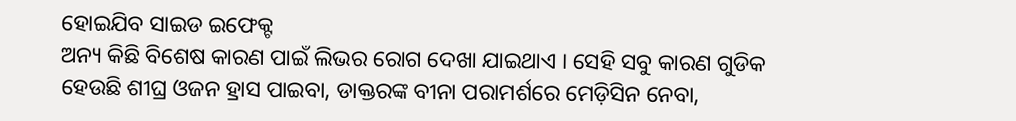ହୋଇଯିବ ସାଇଡ ଇଫେକ୍ଟ
ଅନ୍ୟ କିଛି ବିଶେଷ କାରଣ ପାଇଁ ଲିଭର ରୋଗ ଦେଖା ଯାଇଥାଏ । ସେହି ସବୁ କାରଣ ଗୁଡିକ ହେଉଛି ଶୀଘ୍ର ଓଜନ ହ୍ରାସ ପାଇବା, ଡାକ୍ତରଙ୍କ ବୀନା ପରାମର୍ଶରେ ମେଡ଼ିସିନ ନେବା,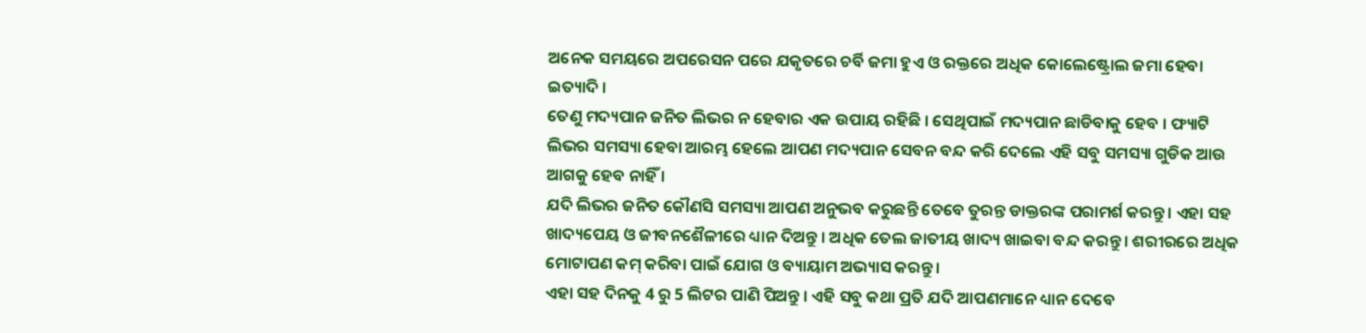ଅନେକ ସମୟରେ ଅପରେସନ ପରେ ଯକୃତରେ ଚର୍ବି ଜମା ହୁଏ ଓ ରକ୍ତରେ ଅଧିକ କୋଲେଷ୍ଟ୍ରୋଲ ଜମା ହେବା ଇତ୍ୟାଦି ।
ତେଣୁ ମଦ୍ୟପାନ ଜନିତ ଲିଭର ନ ହେବାର ଏକ ଉପାୟ ରହିଛି । ସେଥିପାଇଁ ମଦ୍ୟପାନ ଛାଡିବାକୁ ହେବ । ଫ୍ୟାଟି ଲିଭର ସମସ୍ୟା ହେବା ଆରମ୍ଭ ହେଲେ ଆପଣ ମଦ୍ୟପାନ ସେବନ ବନ୍ଦ କରି ଦେଲେ ଏହି ସବୁ ସମସ୍ୟା ଗୁଡିକ ଆଉ ଆଗକୁ ହେବ ନାହିଁ ।
ଯଦି ଲିଭର ଜନିତ କୌଣସି ସମସ୍ୟା ଆପଣ ଅନୁଭବ କରୁଛନ୍ତି ତେବେ ତୁରନ୍ତ ଡାକ୍ତରଙ୍କ ପରାମର୍ଶ କରନ୍ତୁ । ଏହା ସହ ଖାଦ୍ୟପେୟ ଓ ଜୀବନଶୈଳୀରେ ଧ୍ୟାନ ଦିଅନ୍ତୁ । ଅଧିକ ତେଲ ଜାତୀୟ ଖାଦ୍ୟ ଖାଇବା ବନ୍ଦ କରନ୍ତୁ । ଶରୀରରେ ଅଧିକ ମୋଟାପଣ କମ୍ କରିବା ପାଇଁ ଯୋଗ ଓ ବ୍ୟାୟାମ ଅଭ୍ୟାସ କରନ୍ତୁ ।
ଏହା ସହ ଦିନକୁ 4 ରୁ 5 ଲିଟର ପାଣି ପିଅନ୍ତୁ । ଏହି ସବୁ କଥା ପ୍ରତି ଯଦି ଆପଣମାନେ ଧ୍ୟାନ ଦେବେ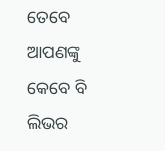ତେବେ ଆପଣଙ୍କୁ କେବେ ବି ଲିଭର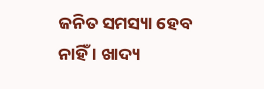ଜନିତ ସମସ୍ୟା ହେବ ନାହିଁ । ଖାଦ୍ୟ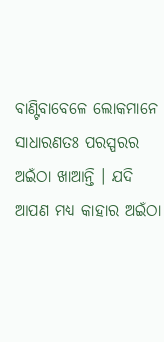ବାଣ୍ଟିବାବେଳେ ଲୋକମାନେ ସାଧାରଣତଃ ପରସ୍ପରର ଅଇଁଠା ଖାଆନ୍ତି । ଯଦି ଆପଣ ମଧ୍ୟ କାହାର ଅଇଁଠା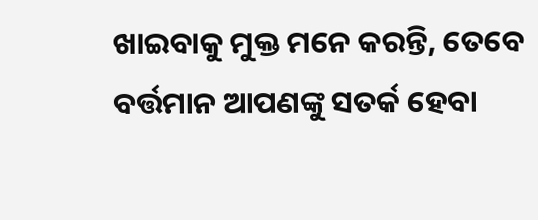ଖାଇବାକୁ ମୁକ୍ତ ମନେ କରନ୍ତି, ତେବେ ବର୍ତ୍ତମାନ ଆପଣଙ୍କୁ ସତର୍କ ହେବା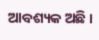ଆବଶ୍ୟକ ଅଛି ।